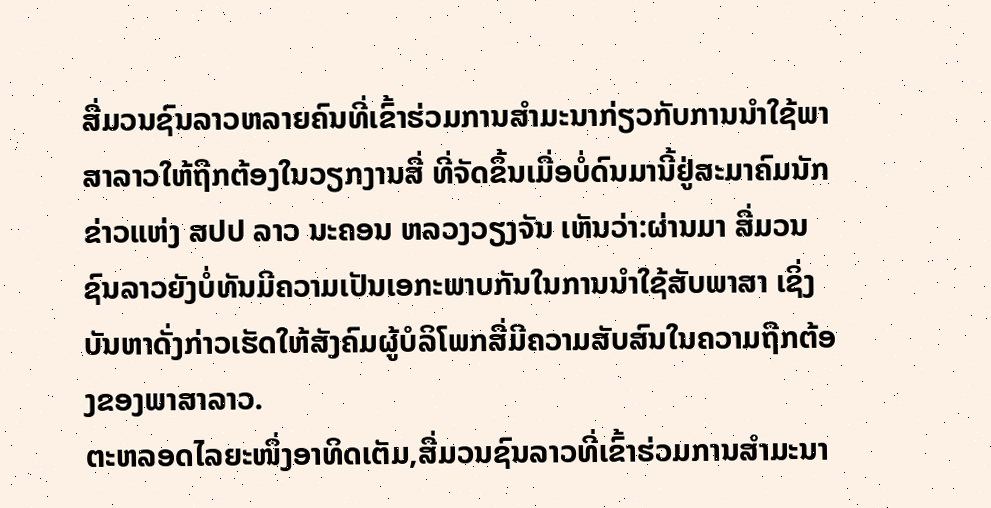ສື່ມວນຊົນລາວຫລາຍຄົນທີ່ເຂົ້າຮ່ວມການສຳມະນາກ່ຽວກັບການນຳໃຊ້ພາສາລາວໃຫ້ຖືກຕ້ອງໃນວຽກງານສື່ ທີ່ຈັດຂຶ້ນເມື່ອບໍ່ດົນມານີ້ຢູ່ສະມາຄົມນັກ ຂ່າວແຫ່ງ ສປປ ລາວ ນະຄອນ ຫລວງວຽງຈັນ ເຫັນວ່າ:ຜ່ານມາ ສື່ມວນຊົນລາວຍັງບໍ່ທັນມີຄວາມເປັນເອກະພາບກັນໃນການນຳໃຊ້ສັບພາສາ ເຊິ່ງບັນຫາດັ່ງກ່າວເຮັດໃຫ້ສັງຄົມຜູ້ບໍລິໂພກສື່ມີຄວາມສັບສົນໃນຄວາມຖືກຕ້ອງຂອງພາສາລາວ.
ຕະຫລອດໄລຍະໜຶ່ງອາທິດເຕັມ,ສື່ມວນຊົນລາວທີ່ເຂົ້າຮ່ວມການສຳມະນາ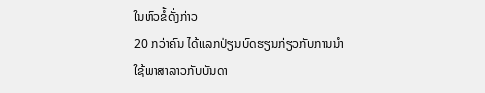ໃນຫົວຂໍ້ດັ່ງກ່າວ
20 ກວ່າຄົນ ໄດ້ແລກປ່ຽນບົດຮຽນກ່ຽວກັບການນຳໃຊ້ພາສາລາວກັບບັນດາ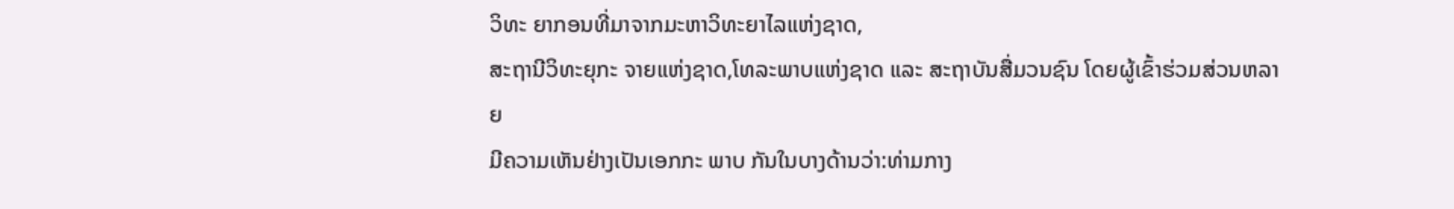ວິທະ ຍາກອນທີ່ມາຈາກມະຫາວິທະຍາໄລແຫ່ງຊາດ,
ສະຖານີວິທະຍຸກະ ຈາຍແຫ່ງຊາດ,ໂທລະພາບແຫ່ງຊາດ ແລະ ສະຖາບັນສື່ມວນຊົນ ໂດຍຜູ້ເຂົ້າຮ່ວມສ່ວນຫລາຍ
ມີຄວາມເຫັນຢ່າງເປັນເອກກະ ພາບ ກັນໃນບາງດ້ານວ່າ:ທ່າມກາງ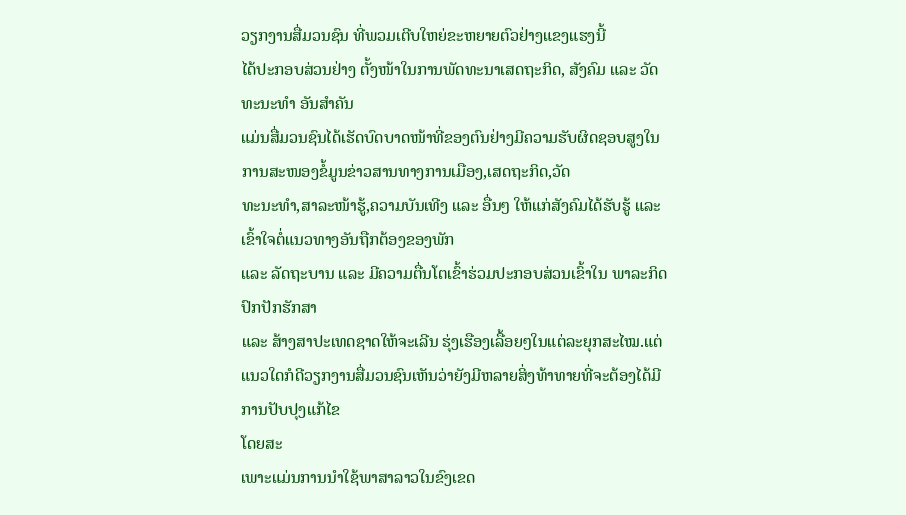ວຽກງານສື່ມວນຊົນ ທີ່ພວມເຕີບໃຫຍ່ຂະຫຍາຍຕົວຢ່າງແຂງແຮງນີ້
ໄດ້ປະກອບສ່ວນຢ່າງ ຕັ້ງໜ້າໃນການພັດທະນາເສດຖະກິດ, ສັງຄົມ ແລະ ວັດທະນະທຳ ອັນສຳຄັນ
ແມ່ນສື່ມວນຊົນໄດ້ເຮັດບົດບາດໜ້າທີ່ຂອງຕົນຢ່າງມີຄວາມຮັບຜິດຊອບສູງໃນການສະໜອງຂໍ້ມູນຂ່າວສານທາງການເມືອງ,ເສດຖະກິດ,ວັດ
ທະນະທຳ,ສາລະໜ້າຮູ້,ຄວາມບັນເທີງ ແລະ ອື່ນໆ ໃຫ້ແກ່ສັງຄົມໄດ້ຮັບຮູ້ ແລະ ເຂົ້າໃຈຕໍ່ແນວທາງອັນຖືກຕ້ອງຂອງພັກ
ແລະ ລັດຖະບານ ແລະ ມີຄວາມຕື່ນໂຕເຂົ້າຮ່ວມປະກອບສ່ວນເຂົ້າໃນ ພາລະກິດປົກປັກຮັກສາ
ແລະ ສ້າງສາປະເທດຊາດໃຫ້ຈະເລີນ ຮຸ່ງເຮືອງເລື້ອຍໆໃນແຕ່ລະຍຸກສະໄໝ.ແຕ່ແນວໃດກໍດີວຽກງານສື່ມວນຊົນເຫັນວ່າຍັງມີຫລາຍສິ່ງທ້າທາຍທີ່ຈະຕ້ອງໄດ້ມີການປັບປຸງແກ້ໄຂ
ໂດຍສະ
ເພາະແມ່ນການນຳໃຊ້ພາສາລາວໃນຂົງເຂດ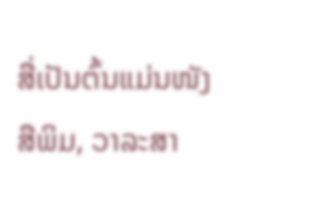ສື່ເປັນຕົ້ນແມ່ນໜັງສືພິມ, ວາລະສາ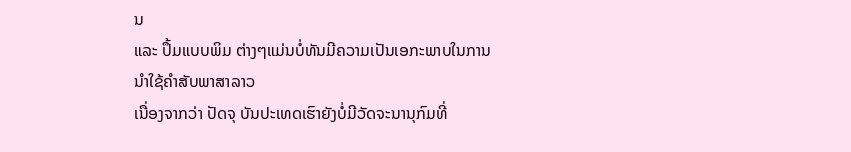ນ
ແລະ ປຶ້ມແບບພິມ ຕ່າງໆແມ່ນບໍ່ທັນມີຄວາມເປັນເອກະພາບໃນການນຳໃຊ້ຄຳສັບພາສາລາວ
ເນື່ອງຈາກວ່າ ປັດຈຸ ບັນປະເທດເຮົາຍັງບໍ່ມີວັດຈະນານຸກົມທີ່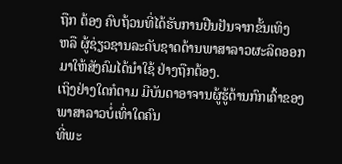ຖືກ ຕ້ອງ ຄົບຖ້ວນທີ່ໄດ້ຮັບການຢືນຢັນຈາກຂັ້ນເທິງ
ຫລື ຜູ້ຊ່ຽວຊານລະດັບຊາດດ້ານພາສາລາວຜະລິດອອກມາໃຫ້ສັງຄົມໄດ້ນຳໃຊ້ ຢ່າງຖືກຕ້ອງ.
ເຖິງຢ່າງໃດກໍຕາມ ມີບັນດາອາຈານຜູ້ຮູ້ດ້ານກົກເຄົ້າຂອງພາສາລາວບໍ່ເທົ່າໃດຄົນ
ທີ່ພະ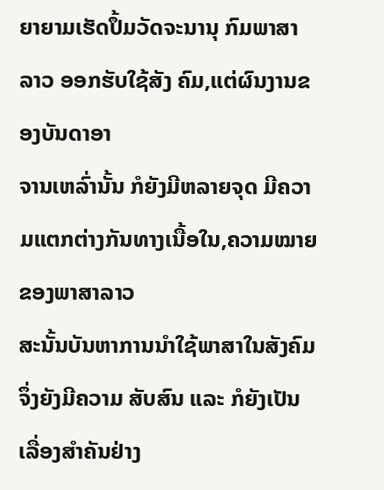ຍາຍາມເຮັດປຶ້ມວັດຈະນານຸ ກົມພາສາລາວ ອອກຮັບໃຊ້ສັງ ຄົມ,ແຕ່ຜົນງານຂອງບັນດາອາ
ຈານເຫລົ່ານັ້ນ ກໍຍັງມີຫລາຍຈຸດ ມີຄວາມແຕກຕ່າງກັນທາງເນື້ອໃນ,ຄວາມໝາຍ ຂອງພາສາລາວ
ສະນັ້ນບັນຫາການນຳໃຊ້ພາສາໃນສັງຄົມຈຶ່ງຍັງມີຄວາມ ສັບສົນ ແລະ ກໍຍັງເປັນເລື່ອງສຳຄັນຢ່າງ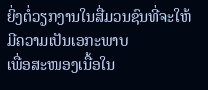ຍິ່ງຕໍ່ວຽກງານໃນສື່ມວນຊົນທີ່ຈະໃຫ້ມີຄວາມເປັນເອກະພາບ
ເພື່ອສະໜອງເນື້ອໃນ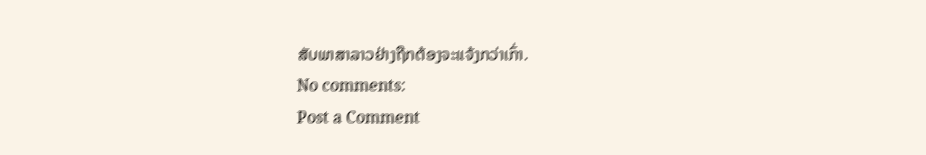ສັບພາສາລາວຢ່າງຖືກຕ້ອງຈະແຈ້ງກວ່າເກົ່າ.
No comments:
Post a Comment